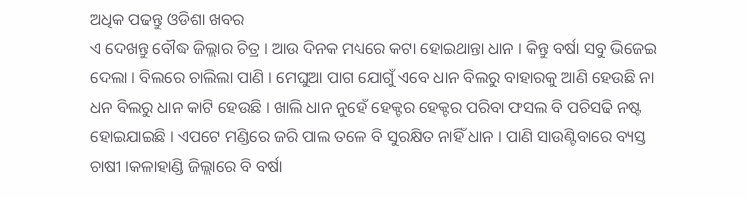ଅଧିକ ପଢନ୍ତୁ ଓଡିଶା ଖବର
ଏ ଦେଖନ୍ତୁ ବୌଦ୍ଧ ଜିଲ୍ଲାର ଚିତ୍ର । ଆଉ ଦିନକ ମଧ୍ୟରେ କଟା ହୋଇଥାନ୍ତା ଧାନ । କିନ୍ତୁ ବର୍ଷା ସବୁ ଭିଜେଇ ଦେଲା । ବିଲରେ ଚାଲିଲା ପାଣି । ମେଘୁଆ ପାଗ ଯୋଗୁଁ ଏବେ ଧାନ ବିଲରୁ ବାହାରକୁ ଆଣି ହେଉଛି ନା ଧନ ବିଲରୁ ଧାନ କାଟି ହେଉଛି । ଖାଲି ଧାନ ନୁହେଁ ହେକ୍ଟର ହେକ୍ଟର ପରିବା ଫସଲ ବି ପଚିସଢି ନଷ୍ଟ ହୋଇଯାଇଛି । ଏପଟେ ମଣ୍ଡିରେ ଜରି ପାଲ ତଳେ ବି ସୁରକ୍ଷିତ ନାହିଁ ଧାନ । ପାଣି ସାଉଣ୍ଟିବାରେ ବ୍ୟସ୍ତ ଚାଷୀ ।କଳାହାଣ୍ଡି ଜିଲ୍ଲାରେ ବି ବର୍ଷା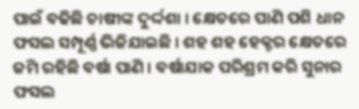ପାଇଁ ବଢିଛି ଚାଷୀଙ୍କ ଦୁର୍ଦ୍ଦଶା । କ୍ଷେତରେ ପାଣି ପଶି ଧାନ ଫସଲ ସମ୍ପୂର୍ଣ୍ଣ ଭିଜିଯାଇଛି । ଶହ ଶହ ହେକ୍ଟର କ୍ଷେତରେ ଜମି ରହିଛି ବର୍ଷା ପାଣି । ବର୍ଷାଯାକ ପରିଶ୍ରମ କରି ସୁନାର ଫସଲ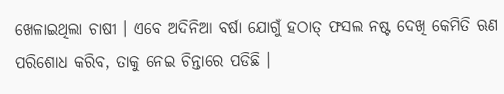ଖେଳାଇଥିଲା ଚାଷୀ । ଏବେ ଅଦିନିଆ ବର୍ଷା ଯୋଗୁଁ ହଠାତ୍ ଫସଲ ନଷ୍ଟ ଦେଖି କେମିତି ଋଣ ପରିଶୋଧ କରିବ, ତାକୁ ନେଇ ଚିନ୍ତାରେ ପଡିଛି ।